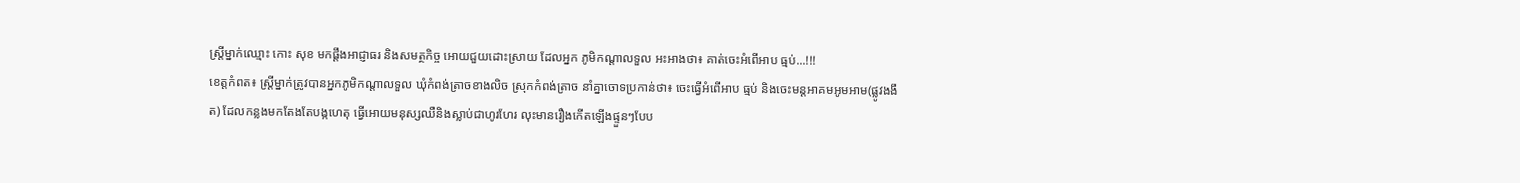ស្ត្រីម្នាក់ឈ្មោះ កោះ សុខ មកផ្តឹងអាជ្ញាធរ និងសមត្ថកិច្ច អោយជួយដោះស្រាយ ដែលអ្នក ភូមិកណ្តាលទួល អះអាងថា៖ គាត់ចេះអំពើអាប ធ្មប់...!!!
ខេត្តកំពត៖ ស្ត្រីម្នាក់ត្រូវបានអ្នកភូមិកណ្តាលទួល ឃុំកំពង់ត្រាចខាងលិច ស្រុកកំពង់ត្រាច នាំគ្នាចោទប្រកាន់ថា៖ ចេះធ្វើអំពើអាប ធ្មប់ និងចេះមន្តអាគមអូមអាម(ផ្លូវងងឹត) ដែលកន្លងមកតែងតែបង្កហេតុ ធ្វើអោយមនុស្សឈឺនិងស្លាប់ជាហូរហែរ លុះមានរឿងកើតឡើងផ្ទួនៗបែប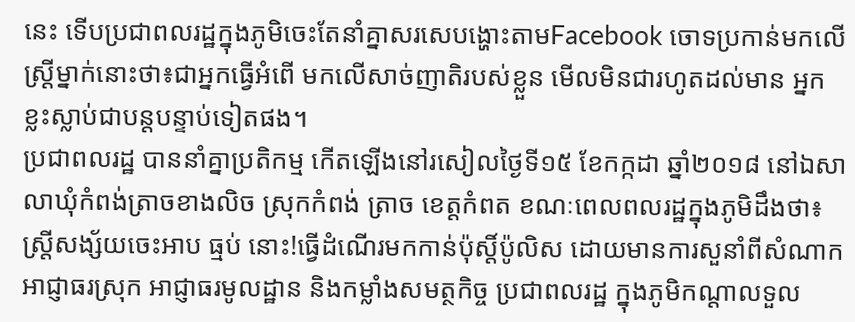នេះ ទើបប្រជាពលរដ្ឋក្នុងភូមិចេះតែនាំគ្នាសរសេបង្ហោះតាមFacebook ចោទប្រកាន់មកលើស្ត្រីម្នាក់នោះថា៖ជាអ្នកធ្វើអំពើ មកលើសាច់ញាតិរបស់ខ្លួន មើលមិនជារហូតដល់មាន អ្នកខ្លះស្លាប់ជាបន្តបន្ទាប់ទៀតផង។
ប្រជាពលរដ្ឋ បាននាំគ្នាប្រតិកម្ម កើតឡើងនៅរសៀលថ្ងៃទី១៥ ខែកក្កដា ឆ្នាំ២០១៨ នៅឯសាលាឃុំកំពង់ត្រាចខាងលិច ស្រុកកំពង់ ត្រាច ខេត្តកំពត ខណៈពេលពលរដ្ឋក្នុងភូមិដឹងថា៖ ស្ត្រីសង្ស័យចេះអាប ធ្មប់ នោះ!ធ្វើដំណើរមកកាន់ប៉ុស្តិ៍ប៉ូលិស ដោយមានការសួនាំពីសំណាក អាជ្ញាធរស្រុក អាជ្ញាធរមូលដ្ឋាន និងកម្លាំងសមត្ថកិច្ច ប្រជាពលរដ្ឋ ក្នុងភូមិកណ្តាលទួល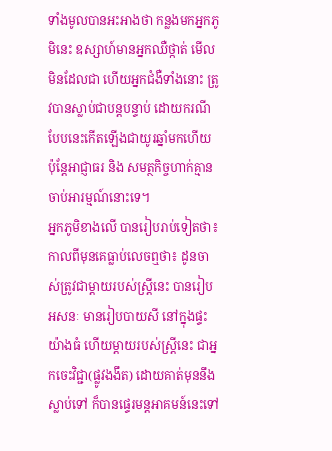ទាំងមូលបានអះអាងថា កន្លងមកអ្នកភូមិនេះ ឧស្សាហ៍មានអ្នកឈឺថ្កាត់ មើលមិនដែលជា ហើយអ្នកជំងឺទាំងនោះ ត្រូវបានស្លាប់ជាបន្តបន្ទាប់ ដោយករណីបែបនេះកើតឡើងជាយូរឆ្នាំមកហើយ ប៉ុន្តែអាជ្ញាធរ និង សមត្ថកិច្ចហាក់គ្មានចាប់អារម្មណ៍នោះទេ។
អ្នកភូមិខាងលើ បានរៀបរាប់ទៀតថា៖ កាលពីមុនគេធ្លាប់លេចឮថា៖ ដូនចាស់ត្រូវជាម្តាយរបស់ស្ត្រីនេះ បានរៀប អសនៈ មានរៀបបាយសី នៅក្នុងផ្ទះយ៉ាងធំ ហើយម្តាយរបស់ស្ត្រីនេះ ជាអ្នកចេះវិជ្ជា(ផ្លូវងងឹត) ដោយគាត់មុននឹងស្លាប់ទៅ ក៏បានផ្ទេរមន្តអាគមន៍នេះទៅ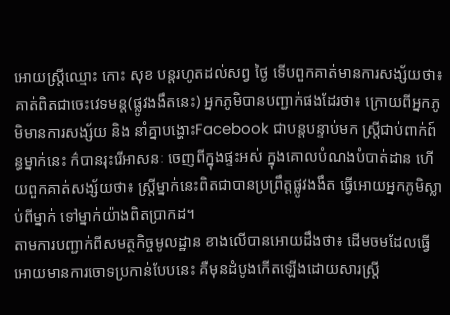អោយស្ត្រីឈ្មោះ កោះ សុខ បន្តរហូតដល់សព្វ ថ្ងៃ ទើបពួកគាត់មានការសង្ស័យថា៖ គាត់ពិតជាចេះវេទមន្ត(ផ្លូវងងឹតនេះ) អ្នកភូមិបានបញ្ជាក់ផងដែរថា៖ ក្រោយពីអ្នកភូមិមានការសង្ស័យ និង នាំគ្នាបង្ហោះFacebook ជាបន្តបន្ទាប់មក ស្ត្រីជាប់ពាក់ព៍ន្ធម្នាក់នេះ ក៌បានរុះរើអាសនៈ ចេញពីក្នុងផ្ទះអស់ ក្នុងគោលបំណងបំបាត់ដាន ហើយពួកគាត់សង្ស័យថា៖ ស្ត្រីម្នាក់នេះពិតជាបានប្រព្រឹត្តផ្លូវងងឹត ធ្វើអោយអ្នកភូមិស្លាប់ពីម្នាក់ ទៅម្នាក់យ៉ាងពិតប្រាកដ។
តាមការបញ្ជាក់ពីសមត្ថកិច្ចមូលដ្ឋាន ខាងលើបានអោយដឹងថា៖ ដើមចមដែលធ្វើអោយមានការចោទប្រកាន់បែបនេះ គឺមុនដំបូងកើតឡើងដោយសារស្ត្រី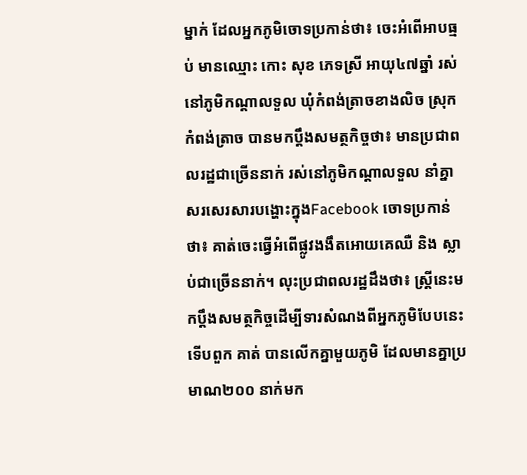ម្នាក់ ដែលអ្នកភូមិចោទប្រកាន់ថា៖ ចេះអំពើអាបធ្មប់ មានឈ្មោះ កោះ សុខ ភេទស្រី អាយុ៤៧ឆ្នាំ រស់នៅភូមិកណ្តាលទួល ឃុំកំពង់ត្រាចខាងលិច ស្រុកកំពង់ត្រាច បានមកប្តឹងសមត្ថកិច្ចថា៖ មានប្រជាពលរដ្ឋជាច្រើននាក់ រស់នៅភូមិកណ្តាលទួល នាំគ្នាសរសេរសារបង្ហោះក្នុងFacebook ចោទប្រកាន់ថា៖ គាត់ចេះធ្វើអំពើផ្លូវងងឹតអោយគេឈឺ និង ស្លាប់ជាច្រើននាក់។ លុះប្រជាពលរដ្ឋដឹងថា៖ ស្ត្រីនេះមកប្តឹងសមត្ថកិច្ចដើម្បីទារសំណងពីអ្នកភូមិបែបនេះ ទើបពួក គាត់ បានលើកគ្នាមួយភូមិ ដែលមានគ្នាប្រមាណ២០០ នាក់មក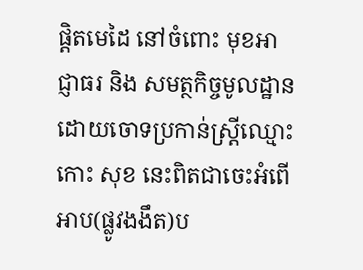ផ្តិតមេដៃ នៅចំពោះ មុខអាជ្ញាធរ និង សមត្ថកិច្ចមូលដ្ឋាន ដោយចោទប្រកាន់ស្ត្រីឈ្មោះ កោះ សុខ នេះពិតជាចេះអំពើអាប(ផ្លូវងងឹត)ប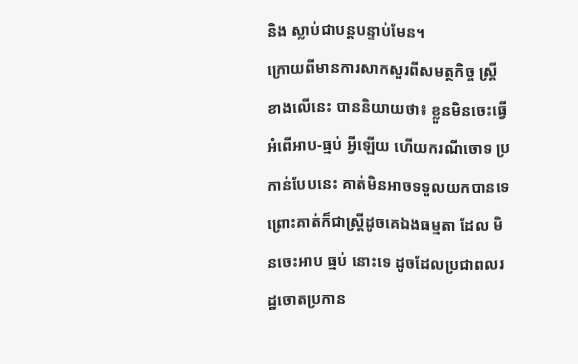និង ស្លាប់ជាបន្តបន្ទាប់មែន។
ក្រោយពីមានការសាកសួរពីសមត្ថកិច្ច ស្ត្រីខាងលើនេះ បាននិយាយថា៖ ខ្លួនមិនចេះធ្វើអំពើអាប-ធ្មប់ អ្វីឡើយ ហើយករណីចោទ ប្រកាន់បែបនេះ គាត់មិនអាចទទួលយកបានទេ ព្រោះគាត់ក៏ជាស្ត្រីដូចគេឯងធម្មតា ដែល មិនចេះអាប ធ្មប់ នោះទេ ដូចដែលប្រជាពលរដ្ឋចោតប្រកាន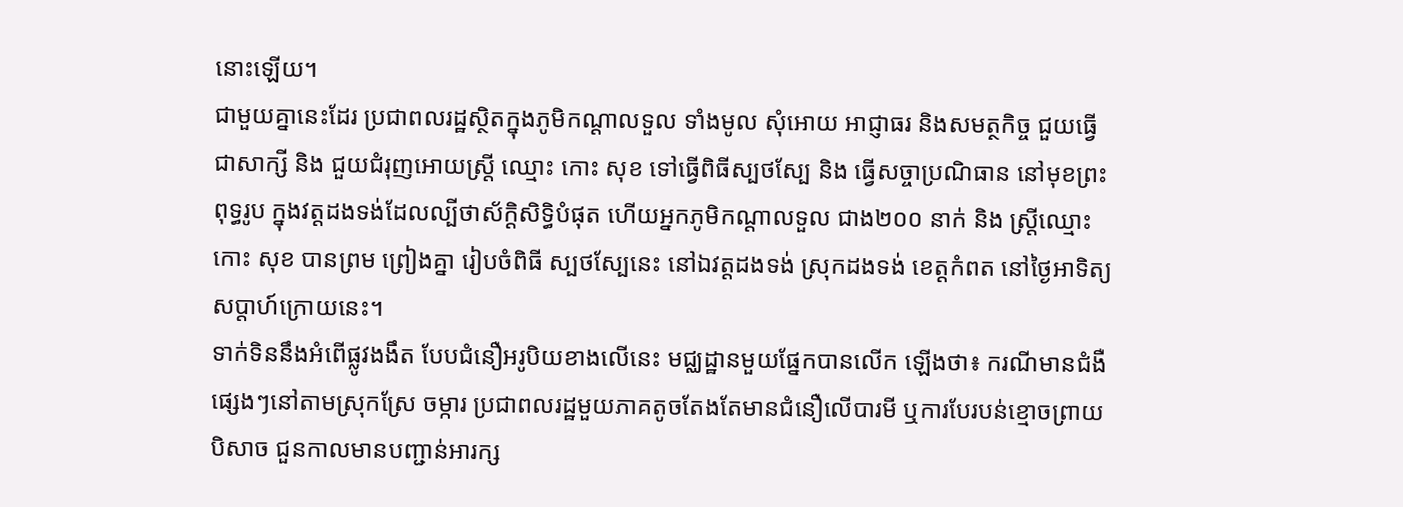នោះឡើយ។
ជាមួយគ្នានេះដែរ ប្រជាពលរដ្ឋស្ថិតក្នុងភូមិកណ្តាលទួល ទាំងមូល សុំអោយ អាជ្ញាធរ និងសមត្ថកិច្ច ជួយធ្វើជាសាក្សី និង ជួយជំរុញអោយស្ត្រី ឈ្មោះ កោះ សុខ ទៅធ្វើពិធីស្បថស្បែ និង ធ្វើសច្ចាប្រណិធាន នៅមុខព្រះពុទ្ធរូប ក្នុងវត្តដងទង់ដែលល្បីថាស័ក្តិសិទ្ធិបំផុត ហើយអ្នកភូមិកណ្តាលទួល ជាង២០០ នាក់ និង ស្រ្តីឈ្មោះ កោះ សុខ បានព្រម ព្រៀងគ្នា រៀបចំពិធី ស្បថស្បែនេះ នៅឯវត្តដងទង់ ស្រុកដងទង់ ខេត្តកំពត នៅថ្ងៃអាទិត្យសប្តាហ៍ក្រោយនេះ។
ទាក់ទិននឹងអំពើផ្លូវងងឹត បែបជំនឿអរូបិយខាងលើនេះ មជ្ឈដ្ឋានមួយផ្នែកបានលើក ឡើងថា៖ ករណីមានជំងឺផ្សេងៗនៅតាមស្រុកស្រែ ចម្ការ ប្រជាពលរដ្ឋមួយភាគតូចតែងតែមានជំនឿលើបារមី ឬការបែរបន់ខ្មោចព្រាយ បិសាច ជួនកាលមានបញ្ជាន់អារក្ស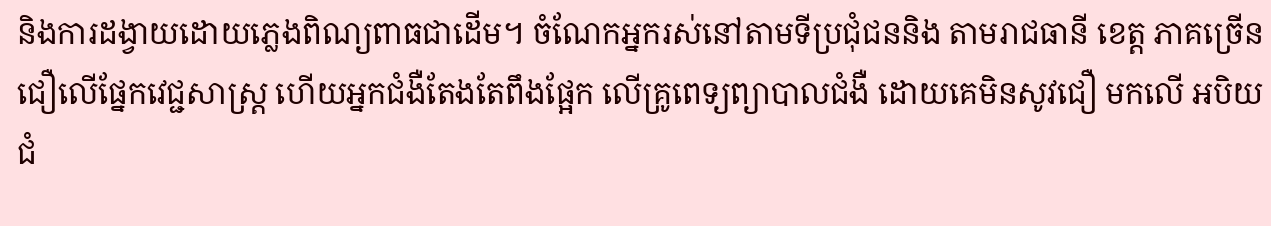និងការដង្វាយដោយភ្លេងពិណ្យពាធជាដើម។ ចំណែកអ្នករស់នៅតាមទីប្រជុំជននិង តាមរាជធានី ខេត្ត ភាគច្រើនជឿលើផ្នែកវេជ្ជសាស្ត្រ ហើយអ្នកជំងឺតែងតែពឹងផ្អែក លើគ្រូពេទ្យព្យាបាលជំងឺ ដោយគេមិនសូវជឿ មកលើ អបិយជំ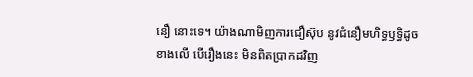នឿ នោះទេ។ យ៉ាងណាមិញការជឿស៊ុប នូវជំនឿមហិទ្ធឫទ្ធិដូចខាងលើ បើរឿងនេះ មិនពិតប្រាកដវិញ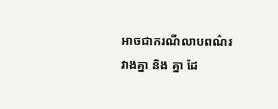អាចជាករណីលាបពណ៌រវាងគ្នា និង គ្នា ដែ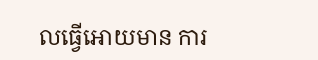លធ្វើអោយមាន ការ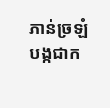ភាន់ច្រឡំ បង្កជាក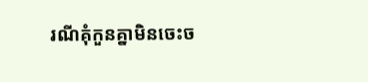រណីគុំកួនគ្នាមិនចេះច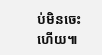ប់មិនចេះហើយ៕